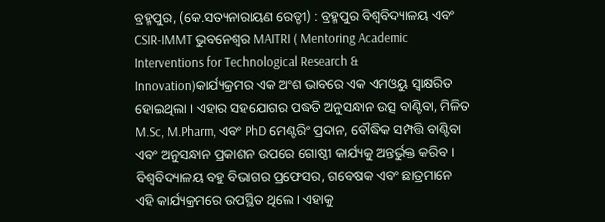ବ୍ରହ୍ମପୁର, (କେ.ସତ୍ୟନାରାୟଣ ରେଡ୍ଡୀ) : ବ୍ରହ୍ମପୁର ବିଶ୍ୱବିଦ୍ୟାଳୟ ଏବଂ CSIR-IMMT ଭୁବନେଶ୍ୱର MAITRI ( Mentoring Academic Interventions for Technological Research & Innovation)କାର୍ଯ୍ୟକ୍ରମର ଏକ ଅଂଶ ଭାବରେ ଏକ ଏମଓୟୁ ସ୍ୱାକ୍ଷରିତ ହୋଇଥିଲା । ଏହାର ସହଯୋଗର ପଦ୍ଧତି ଅନୁସନ୍ଧାନ ଉତ୍ସ ବାଣ୍ଟିବା, ମିଳିତ M.Sc, M.Pharm, ଏବଂ PhD ମେଣ୍ଟରିଂ ପ୍ରଦାନ, ବୌଦ୍ଧିକ ସମ୍ପତ୍ତି ବାଣ୍ଟିବା ଏବଂ ଅନୁସନ୍ଧାନ ପ୍ରକାଶନ ଉପରେ ଗୋଷ୍ଠୀ କାର୍ଯ୍ୟକୁ ଅନ୍ତର୍ଭୁକ୍ତ କରିବ । ବିଶ୍ୱବିଦ୍ୟାଳୟ ବହୁ ବିଭାଗର ପ୍ରଫେସର, ଗବେଷକ ଏବଂ ଛାତ୍ରମାନେ ଏହି କାର୍ଯ୍ୟକ୍ରମରେ ଉପସ୍ଥିତ ଥିଲେ । ଏହାକୁ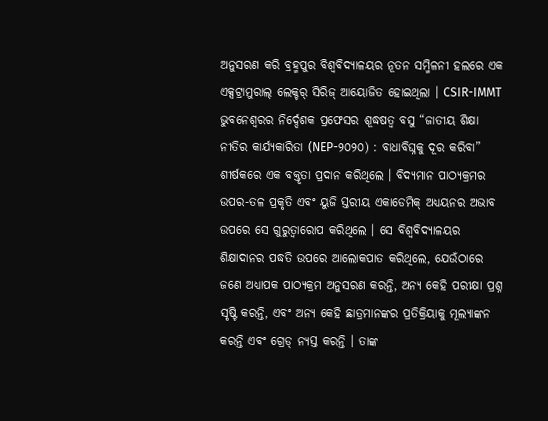ଅନୁସରଣ କରି ବ୍ରହ୍ମପୁର ବିଶ୍ୱବିଦ୍ୟାଳୟର ନୂତନ ସମ୍ମିଳନୀ ହଲରେ ଏକ ଏକ୍ସଟ୍ରାମୁରାଲ୍ ଲେକ୍ଚର୍ ସିରିଜ୍ ଆୟୋଜିତ ହୋଇଥିଲା । CSIR-IMMT ଭୁବନେଶ୍ୱରର ନିର୍ଦ୍ଦେଶକ ପ୍ରଫେସର ଶୂଦ୍ଧଷତ୍ୱ ବସୁ “ଜାତୀୟ ଶିକ୍ଷା ନୀତିର କାର୍ଯ୍ୟକାରିତା (NEP-୨୦୨୦) : ବାଧାବିଘ୍ନକୁ ଦୂର କରିବା” ଶୀର୍ଷକରେ ଏକ ବକ୍ତୃତା ପ୍ରଦାନ କରିଥିଲେ । ବିଦ୍ୟମାନ ପାଠ୍ୟକ୍ରମର ଉପର-ତଳ ପ୍ରକୃତି ଏବଂ ୟୁଜି ସ୍ତରୀୟ ଏକାଡେମିକ୍ ଅଧ୍ୟୟନର ଅଭାବ ଉପରେ ସେ ଗୁରୁତ୍ୱାରୋପ କରିଥିଲେ । ସେ ବିଶ୍ୱବିଦ୍ୟାଳୟର ଶିକ୍ଷାଦାନର ପଦ୍ଧତି ଉପରେ ଆଲୋକପାତ କରିଥିଲେ, ଯେଉଁଠାରେ ଜଣେ ଅଧ୍ୟାପକ ପାଠ୍ୟକ୍ରମ ଅନୁସରଣ କରନ୍ତି, ଅନ୍ୟ କେହି ପରୀକ୍ଷା ପ୍ରଶ୍ନ ସୃଷ୍ଟି କରନ୍ତି, ଏବଂ ଅନ୍ୟ କେହି ଛାତ୍ରମାନଙ୍କର ପ୍ରତିକ୍ରିୟାକୁ ମୂଲ୍ୟାଙ୍କନ କରନ୍ତି ଏବଂ ଗ୍ରେଡ୍ ନ୍ୟସ୍ତ କରନ୍ତି । ତାଙ୍କ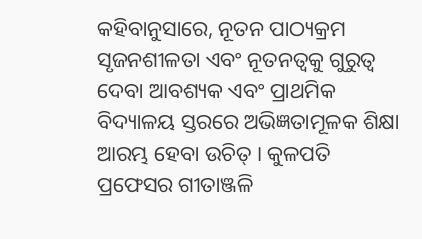କହିବାନୁସାରେ, ନୂତନ ପାଠ୍ୟକ୍ରମ ସୃଜନଶୀଳତା ଏବଂ ନୂତନତ୍ୱକୁ ଗୁରୁତ୍ୱ ଦେବା ଆବଶ୍ୟକ ଏବଂ ପ୍ରାଥମିକ ବିଦ୍ୟାଳୟ ସ୍ତରରେ ଅଭିଜ୍ଞତାମୂଳକ ଶିକ୍ଷା ଆରମ୍ଭ ହେବା ଉଚିତ୍ । କୁଳପତି ପ୍ରଫେସର ଗୀତାଞ୍ଜଳି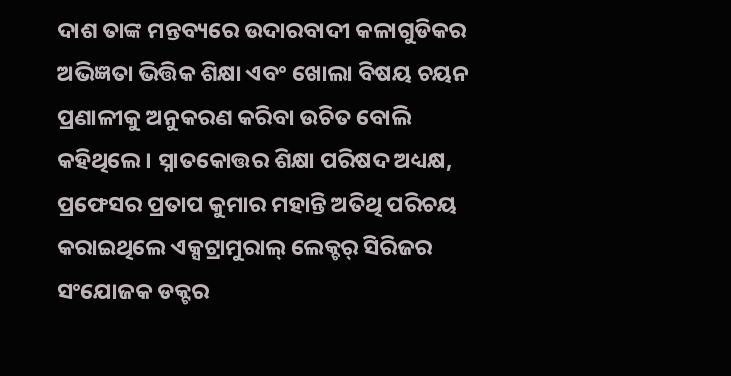ଦାଶ ତାଙ୍କ ମନ୍ତବ୍ୟରେ ଉଦାରବାଦୀ କଳାଗୁଡିକର ଅଭିଜ୍ଞତା ଭିତ୍ତିକ ଶିକ୍ଷା ଏବଂ ଖୋଲା ବିଷୟ ଚୟନ ପ୍ରଣାଳୀକୁ ଅନୁକରଣ କରିବା ଉଚିତ ବୋଲି କହିଥିଲେ । ସ୍ନାତକୋତ୍ତର ଶିକ୍ଷା ପରିଷଦ ଅଧ୍ୟକ୍ଷ, ପ୍ରଫେସର ପ୍ରତାପ କୁମାର ମହାନ୍ତି ଅତିଥି ପରିଚୟ କରାଇଥିଲେ ଏକ୍ସଟ୍ରାମୁରାଲ୍ ଲେକ୍ଚର୍ ସିରିଜର ସଂଯୋଜକ ଡକ୍ଟର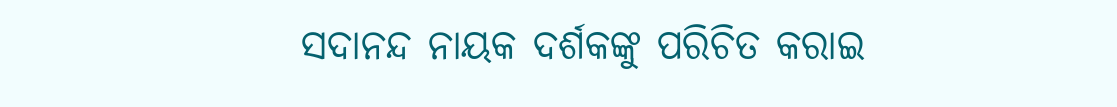ସଦାନନ୍ଦ ନାୟକ ଦର୍ଶକଙ୍କୁ ପରିଚିତ କରାଇ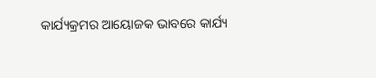କାର୍ଯ୍ୟକ୍ରମର ଆୟୋଜକ ଭାବରେ କାର୍ଯ୍ୟ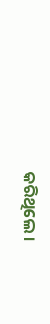କରିଥିଲେ ।